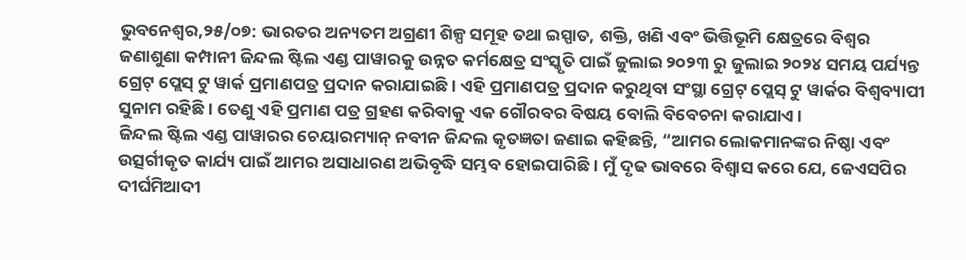ଭୁବନେଶ୍ୱର,୨୫/୦୭: ଭାରତର ଅନ୍ୟତମ ଅଗ୍ରଣୀ ଶିଳ୍ପ ସମୂହ ତଥା ଇସ୍ପାତ, ଶକ୍ତି, ଖଣି ଏବଂ ଭିତ୍ତିଭୂମି କ୍ଷେତ୍ରରେ ବିଶ୍ବର ଜଣାଶୁଣା କମ୍ପାନୀ ଜିନ୍ଦଲ ଷ୍ଟିଲ ଏଣ୍ଡ ପାୱାରକୁ ଉନ୍ନତ କର୍ମକ୍ଷେତ୍ର ସଂସ୍କୃତି ପାଇଁ ଜୁଲାଇ ୨୦୨୩ ରୁ ଜୁଲାଇ ୨୦୨୪ ସମୟ ପର୍ଯ୍ୟନ୍ତ ଗ୍ରେଟ୍ ପ୍ଲେସ୍ ଟୁ ୱାର୍କ ପ୍ରମାଣପତ୍ର ପ୍ରଦାନ କରାଯାଇଛି । ଏହି ପ୍ରମାଣପତ୍ର ପ୍ରଦାନ କରୁଥିବା ସଂସ୍ଥା ଗ୍ରେଟ୍ ପ୍ଲେସ୍ ଟୁ ୱାର୍କର ବିଶ୍ଵବ୍ୟାପୀ ସୁନାମ ରହିଛି। ତେଣୁ ଏହି ପ୍ରମାଣ ପତ୍ର ଗ୍ରହଣ କରିବାକୁ ଏକ ଗୌରବର ବିଷୟ ବୋଲି ବିବେଚନା କରାଯାଏ ।
ଜିନ୍ଦଲ ଷ୍ଟିଲ ଏଣ୍ଡ ପାୱାରର ଚେୟାରମ୍ୟାନ୍ ନବୀନ ଜିନ୍ଦଲ କୃତଜ୍ଞତା ଜଣାଇ କହିଛନ୍ତି, “ଆମର ଲୋକମାନଙ୍କର ନିଷ୍ଠା ଏବଂ ଉତ୍ସର୍ଗୀକୃତ କାର୍ଯ୍ୟ ପାଇଁ ଆମର ଅସାଧାରଣ ଅଭିବୃଦ୍ଧି ସମ୍ଭବ ହୋଇପାରିଛି । ମୁଁ ଦୃଢ ଭାବରେ ବିଶ୍ବାସ କରେ ଯେ, ଜେଏସପିର ଦୀର୍ଘମିଆଦୀ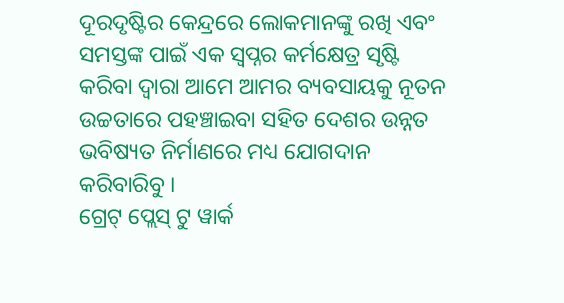ଦୂରଦୃଷ୍ଟିର କେନ୍ଦ୍ରରେ ଲୋକମାନଙ୍କୁ ରଖି ଏବଂ ସମସ୍ତଙ୍କ ପାଇଁ ଏକ ସ୍ଵପ୍ନର କର୍ମକ୍ଷେତ୍ର ସୃଷ୍ଟି କରିବା ଦ୍ୱାରା ଆମେ ଆମର ବ୍ୟବସାୟକୁ ନୂତନ ଉଚ୍ଚତାରେ ପହଞ୍ଚାଇବା ସହିତ ଦେଶର ଉନ୍ନତ ଭବିଷ୍ୟତ ନିର୍ମାଣରେ ମଧ୍ୟ ଯୋଗଦାନ କରିବାରିବୁ ।
ଗ୍ରେଟ୍ ପ୍ଲେସ୍ ଟୁ ୱାର୍କ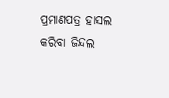ପ୍ରମାଣପତ୍ର ହାସଲ କରିବା ଜିନ୍ଦଲ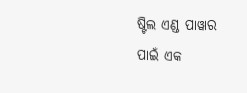ଷ୍ଟିଲ ଏଣ୍ଡ ପାୱାର ପାଇଁ ଏକ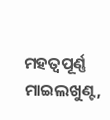ମହତ୍ୱପୂର୍ଣ୍ଣ ମାଇଲଖୁଣ୍ଟ,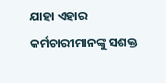ଯାହା ଏହାର କର୍ମଚାରୀମାନଙ୍କୁ ସଶକ୍ତ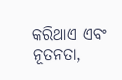କରିଥାଏ ଏବଂ ନୂତନତା,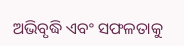ଅଭିବୃଦ୍ଧି ଏବଂ ସଫଳତାକୁ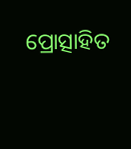ପ୍ରୋତ୍ସାହିତ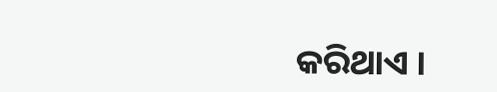କରିଥାଏ ।